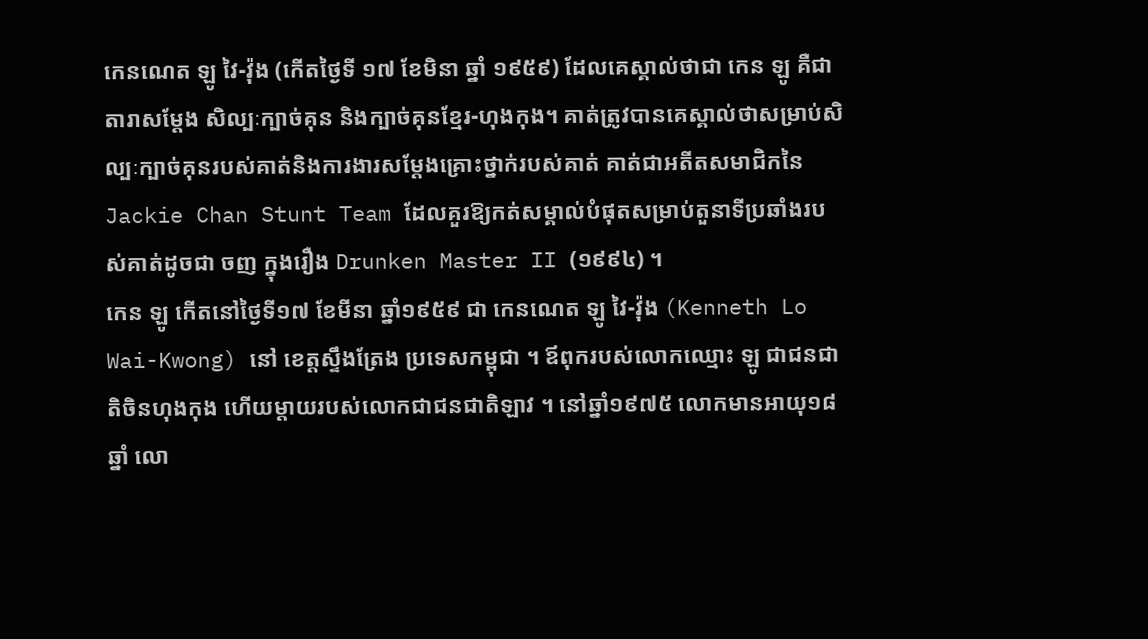កេនណេត ឡូ វៃ-វ៉ុង (កើតថ្ងៃទី ១៧ ខែមិនា ឆ្នាំ ១៩៥៩) ដែលគេស្គាល់ថាជា កេន ឡូ គឺជាតារាសម្តែង សិល្បៈក្បាច់គុន និងក្បាច់គុនខ្មែរ-ហុងកុង។ គាត់ត្រូវបានគេស្គាល់ថាសម្រាប់សិល្បៈក្បាច់គុនរបស់គាត់និងការងារសម្ដែងគ្រោះថ្នាក់របស់គាត់ គាត់ជាអតីតសមាជិកនៃ Jackie Chan Stunt Team ដែលគួរឱ្យកត់សម្គាល់បំផុតសម្រាប់តួនាទីប្រឆាំងរបស់គាត់ដូចជា ចញ ក្នុងរឿង Drunken Master II (១៩៩៤) ។
កេន ឡូ កើតនៅថ្ងៃទី១៧ ខែមីនា ឆ្នាំ១៩៥៩ ជា កេនណេត ឡូ វៃ-វ៉ុង (Kenneth Lo Wai-Kwong) នៅ ខេត្តស្ទឹងត្រែង ប្រទេសកម្ពុជា ។ ឪពុករបស់លោកឈ្មោះ ឡូ ជាជនជាតិចិនហុងកុង ហើយម្តាយរបស់លោកជាជនជាតិឡាវ ។ នៅឆ្នាំ១៩៧៥ លោកមានអាយុ១៨ ឆ្នាំ លោ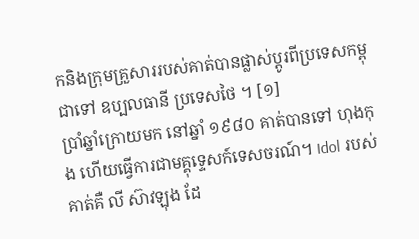កនិងក្រុមគ្រួសាររបស់គាត់បានផ្លាស់ប្តូរពីប្រទេសកម្ពុជាទៅ ឧប្បលធានី ប្រទេសថៃ ។ [១]
ប្រាំឆ្នាំក្រោយមក នៅឆ្នាំ ១៩៨០ គាត់បានទៅ ហុងកុង ហើយធ្វើការជាមគ្គុទ្ទេសក៍ទេសចរណ៍។ Idol របស់គាត់គឺ លី ស៊ាវឡុង ដែ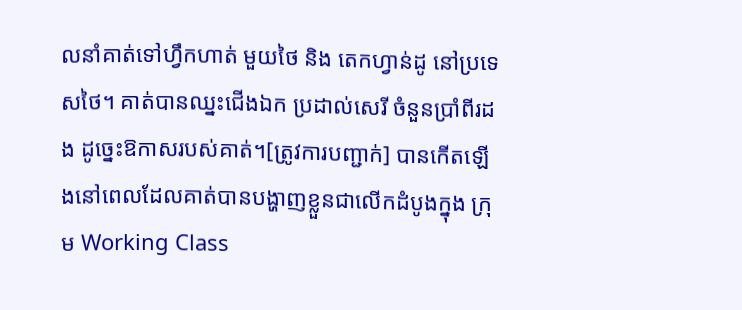លនាំគាត់ទៅហ្វឹកហាត់ មួយថៃ និង តេកហ្វាន់ដូ នៅប្រទេសថៃ។ គាត់បានឈ្នះជើងឯក ប្រដាល់សេរី ចំនួនប្រាំពីរដង ដូច្នេះឱកាសរបស់គាត់។[ត្រូវការបញ្ជាក់] បានកើតឡើងនៅពេលដែលគាត់បានបង្ហាញខ្លួនជាលើកដំបូងក្នុង ក្រុម Working Class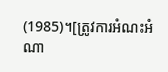(1985)។[ត្រូវការអំណះអំណា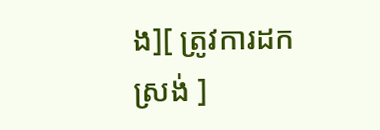ង][ ត្រូវការដកស្រង់ ]